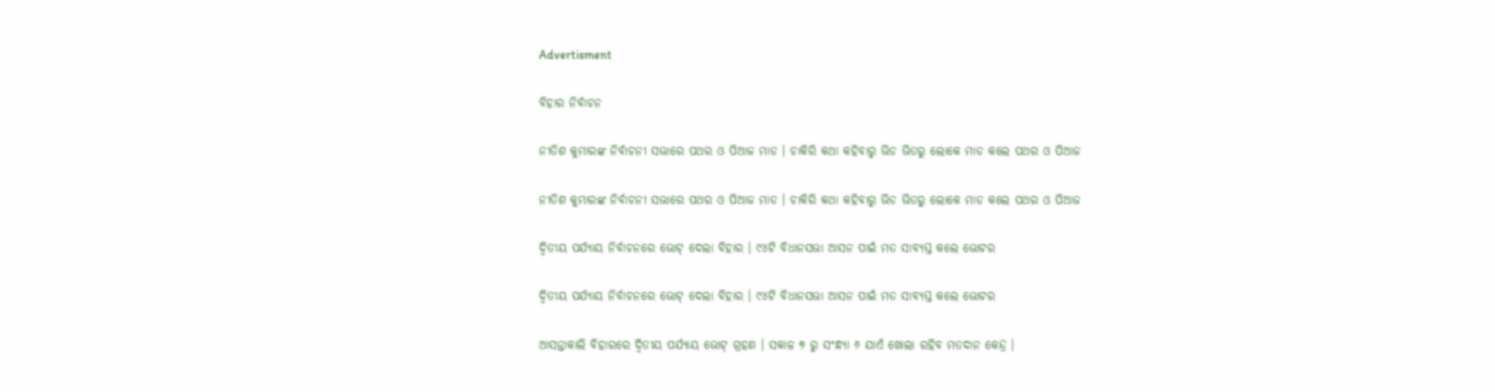Advertisment

ବିହାର ନିର୍ବାଚନ

ନୀତିଶ କୁମାରଙ୍କ ନିର୍ବାଚନୀ ସଭାରେ ପଥର ଓ ପିଆଜ ମାଡ । ଚାକିରି କଥା କହିବାରୁ ଭିଡ ଭିତରୁ ଲୋକେ ମାଡ କଲେ ପଥର ଓ ପିଆଜ

ନୀତିଶ କୁମାରଙ୍କ ନିର୍ବାଚନୀ ସଭାରେ ପଥର ଓ ପିଆଜ ମାଡ । ଚାକିରି କଥା କହିବାରୁ ଭିଡ ଭିତରୁ ଲୋକେ ମାଡ କଲେ ପଥର ଓ ପିଆଜ

ଦ୍ୱିତୀୟ ପର୍ଯ୍ୟାୟ ନିର୍ବାଚନରେ ଭୋଟ୍ ଦେଲା ବିହାର । ୯୪ଟି ବିଧାନସଭା ଆସନ ପାଇଁ ମତ ସାବ୍ୟସ୍ତ କଲେ ଭୋଟର

ଦ୍ୱିତୀୟ ପର୍ଯ୍ୟାୟ ନିର୍ବାଚନରେ ଭୋଟ୍ ଦେଲା ବିହାର । ୯୪ଟି ବିଧାନସଭା ଆସନ ପାଇଁ ମତ ସାବ୍ୟସ୍ତ କଲେ ଭୋଟର

ଆସନ୍ତାକାଲି ବିହାରରେ ଦ୍ୱିତୀୟ ପର୍ଯ୍ୟାୟ ଭୋଟ୍ ଗ୍ରହଣ । ସକାଳ ୭ ରୁ ସଂନ୍ଧ୍ୟା ୬ ଯାଏଁ ଖୋଲା ରହିବ ମତଦାନ କେନ୍ଦ୍ର ।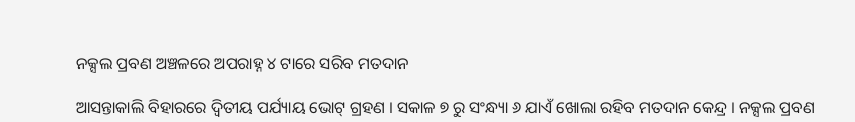ନକ୍ସଲ ପ୍ରବଣ ଅଞ୍ଚଳରେ ଅପରାହ୍ନ ୪ ଟାରେ ସରିବ ମତଦାନ

ଆସନ୍ତାକାଲି ବିହାରରେ ଦ୍ୱିତୀୟ ପର୍ଯ୍ୟାୟ ଭୋଟ୍ ଗ୍ରହଣ । ସକାଳ ୭ ରୁ ସଂନ୍ଧ୍ୟା ୬ ଯାଏଁ ଖୋଲା ରହିବ ମତଦାନ କେନ୍ଦ୍ର । ନକ୍ସଲ ପ୍ରବଣ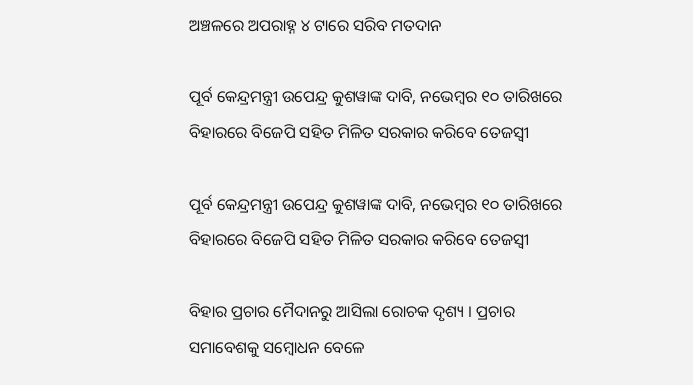ଅଞ୍ଚଳରେ ଅପରାହ୍ନ ୪ ଟାରେ ସରିବ ମତଦାନ

ପୂର୍ବ କେନ୍ଦ୍ରମନ୍ତ୍ରୀ ଉପେନ୍ଦ୍ର କୁଶୱାଙ୍କ ଦାବି, ନଭେମ୍ବର ୧୦ ତାରିଖରେ ବିହାରରେ ବିଜେପି ସହିତ ମିଳିତ ସରକାର କରିବେ ତେଜସ୍ୱୀ

ପୂର୍ବ କେନ୍ଦ୍ରମନ୍ତ୍ରୀ ଉପେନ୍ଦ୍ର କୁଶୱାଙ୍କ ଦାବି, ନଭେମ୍ବର ୧୦ ତାରିଖରେ ବିହାରରେ ବିଜେପି ସହିତ ମିଳିତ ସରକାର କରିବେ ତେଜସ୍ୱୀ

ବିହାର ପ୍ରଚାର ମୈଦାନରୁ ଆସିଲା ରୋଚକ ଦୃଶ୍ୟ । ପ୍ରଚାର ସମାବେଶକୁ ସମ୍ବୋଧନ ବେଳେ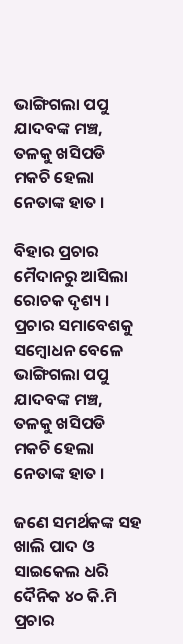ଭାଙ୍ଗିଗଲା ପପୁ ଯାଦବଙ୍କ ମଞ୍ଚ, ତଳକୁ ଖସିପଡି ମକଚି ହେଲା ନେତାଙ୍କ ହାତ ।

ବିହାର ପ୍ରଚାର ମୈଦାନରୁ ଆସିଲା ରୋଚକ ଦୃଶ୍ୟ । ପ୍ରଚାର ସମାବେଶକୁ ସମ୍ବୋଧନ ବେଳେ ଭାଙ୍ଗିଗଲା ପପୁ ଯାଦବଙ୍କ ମଞ୍ଚ, ତଳକୁ ଖସିପଡି ମକଚି ହେଲା ନେତାଙ୍କ ହାତ ।

ଜଣେ ସମର୍ଥକଙ୍କ ସହ ଖାଲି ପାଦ ଓ ସାଇକେଲ ଧରି ଦୈନିକ ୪୦ କି.ମି ପ୍ରଚାର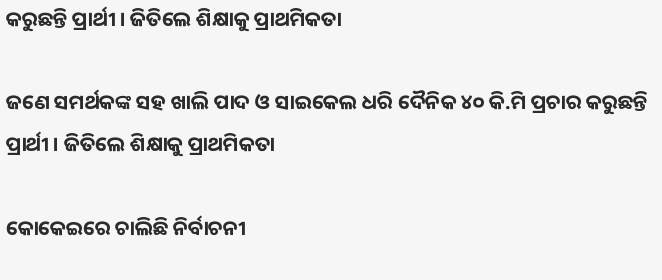କରୁଛନ୍ତି ପ୍ରାର୍ଥୀ । ଜିତିଲେ ଶିକ୍ଷାକୁ ପ୍ରାଥମିକତା

ଜଣେ ସମର୍ଥକଙ୍କ ସହ ଖାଲି ପାଦ ଓ ସାଇକେଲ ଧରି ଦୈନିକ ୪୦ କି.ମି ପ୍ରଚାର କରୁଛନ୍ତି ପ୍ରାର୍ଥୀ । ଜିତିଲେ ଶିକ୍ଷାକୁ ପ୍ରାଥମିକତା

କୋକେଇରେ ଚାଲିଛି ନିର୍ବାଚନୀ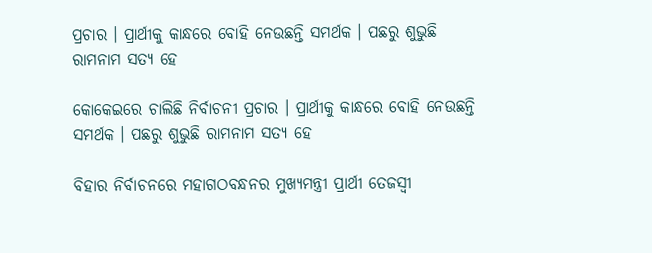ପ୍ରଚାର । ପ୍ରାର୍ଥୀକୁ କାନ୍ଧରେ ବୋହି ନେଉଛନ୍ତି ସମର୍ଥକ । ପଛରୁ ଶୁଭୁଛି ରାମନାମ ସତ୍ୟ ହେ

କୋକେଇରେ ଚାଲିଛି ନିର୍ବାଚନୀ ପ୍ରଚାର । ପ୍ରାର୍ଥୀକୁ କାନ୍ଧରେ ବୋହି ନେଉଛନ୍ତି ସମର୍ଥକ । ପଛରୁ ଶୁଭୁଛି ରାମନାମ ସତ୍ୟ ହେ

ବିହାର ନିର୍ବାଚନରେ ମହାଗଠବନ୍ଧନର ମୁଖ୍ୟମନ୍ତ୍ରୀ ପ୍ରାର୍ଥୀ ତେଜସ୍ୱୀ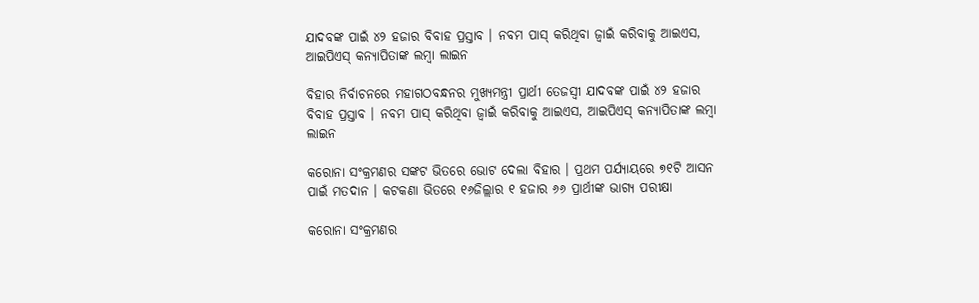ଯାଦବଙ୍କ ପାଇଁ ୪୨ ହଜାର ବିବାହ ପ୍ରସ୍ତାବ । ନବମ ପାସ୍ କରିଥିବା ଜ୍ୱାଇଁ କରିବାକୁ ଆଇଏସ, ଆଇପିଏସ୍ କନ୍ୟାପିତାଙ୍କ ଲମ୍ବା ଲାଇନ

ବିହାର ନିର୍ବାଚନରେ ମହାଗଠବନ୍ଧନର ମୁଖ୍ୟମନ୍ତ୍ରୀ ପ୍ରାର୍ଥୀ ତେଜସ୍ୱୀ ଯାଦବଙ୍କ ପାଇଁ ୪୨ ହଜାର ବିବାହ ପ୍ରସ୍ତାବ । ନବମ ପାସ୍ କରିଥିବା ଜ୍ୱାଇଁ କରିବାକୁ ଆଇଏସ, ଆଇପିଏସ୍ କନ୍ୟାପିତାଙ୍କ ଲମ୍ବା ଲାଇନ

କରୋନା ସଂକ୍ରମଣର ସଙ୍କଟ ଭିତରେ ଭୋଟ ଦେଲା ବିହାର । ପ୍ରଥମ ପର୍ଯ୍ୟାୟରେ ୭୧ଟି ଆସନ ପାଇଁ ମତଦାନ । କଟକଣା ଭିତରେ ୧୬ଜିଲ୍ଲାର ୧ ହଜାର ୬୬ ପ୍ରାର୍ଥୀଙ୍କ ଭାଗ୍ୟ ପରୀକ୍ଷା

କରୋନା ସଂକ୍ରମଣର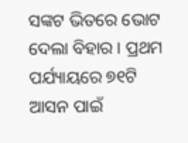ସଙ୍କଟ ଭିତରେ ଭୋଟ ଦେଲା ବିହାର । ପ୍ରଥମ ପର୍ଯ୍ୟାୟରେ ୭୧ଟି ଆସନ ପାଇଁ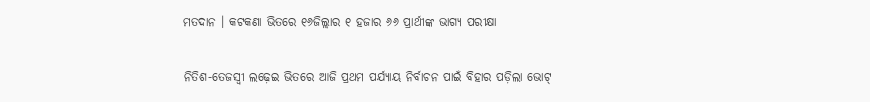ମତଦାନ । କଟକଣା ଭିତରେ ୧୬ଜିଲ୍ଲାର ୧ ହଜାର ୬୬ ପ୍ରାର୍ଥୀଙ୍କ ଭାଗ୍ୟ ପରୀକ୍ଷା

ନିତିଶ-ତେଜସ୍ୱୀ ଲଢ଼େଇ ଭିତରେ ଆଜି ପ୍ରଥମ ପର୍ଯ୍ୟାୟ ନିର୍ବାଚନ ପାଇଁ ବିହାର ପଡ଼ିଲା ଭୋଟ୍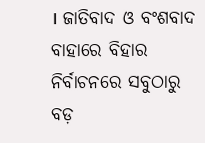। ଜାତିବାଦ ଓ ବଂଶବାଦ ବାହାରେ ବିହାର ନିର୍ବାଚନରେ ସବୁଠାରୁ ବଡ଼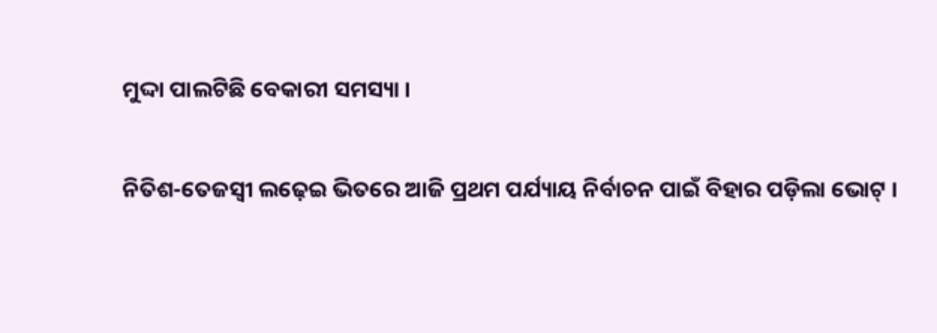ମୁଦ୍ଦା ପାଲଟିଛି ବେକାରୀ ସମସ୍ୟା ।

ନିତିଶ-ତେଜସ୍ୱୀ ଲଢ଼େଇ ଭିତରେ ଆଜି ପ୍ରଥମ ପର୍ଯ୍ୟାୟ ନିର୍ବାଚନ ପାଇଁ ବିହାର ପଡ଼ିଲା ଭୋଟ୍ ।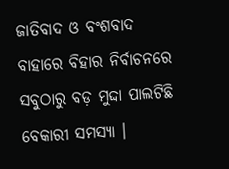ଜାତିବାଦ ଓ ବଂଶବାଦ ବାହାରେ ବିହାର ନିର୍ବାଚନରେ ସବୁଠାରୁ ବଡ଼ ମୁଦ୍ଦା ପାଲଟିଛି ବେକାରୀ ସମସ୍ୟା ।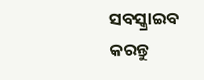ସବସ୍କ୍ରାଇବ କରନ୍ତୁ